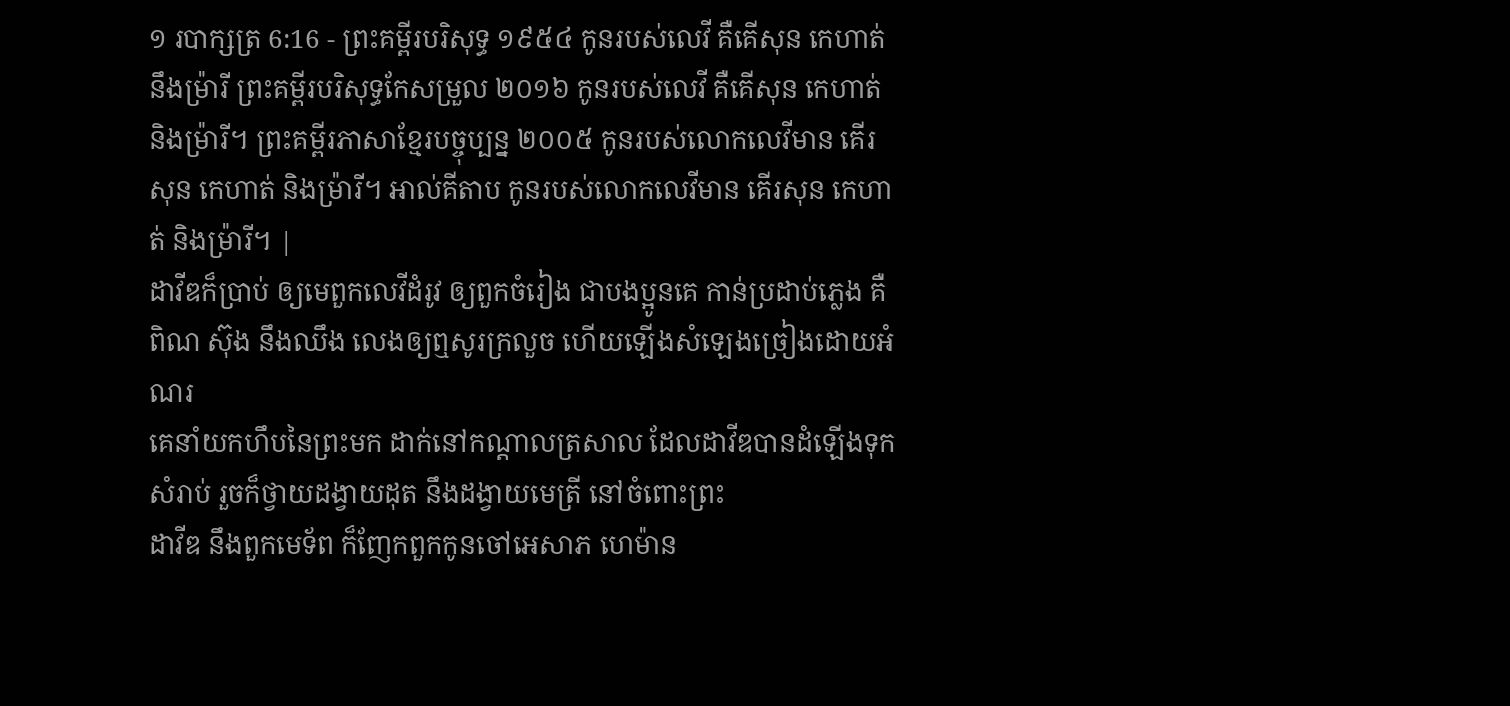១ របាក្សត្រ 6:16 - ព្រះគម្ពីរបរិសុទ្ធ ១៩៥៤ កូនរបស់លេវី គឺគើសុន កេហាត់ នឹងម្រ៉ារី ព្រះគម្ពីរបរិសុទ្ធកែសម្រួល ២០១៦ កូនរបស់លេវី គឺគើសុន កេហាត់ និងម្រ៉ារី។ ព្រះគម្ពីរភាសាខ្មែរបច្ចុប្បន្ន ២០០៥ កូនរបស់លោកលេវីមាន គើរសុន កេហាត់ និងម៉្រារី។ អាល់គីតាប កូនរបស់លោកលេវីមាន គើរសុន កេហាត់ និងម៉្រារី។ |
ដាវីឌក៏ប្រាប់ ឲ្យមេពួកលេវីដំរូវ ឲ្យពួកចំរៀង ជាបងប្អូនគេ កាន់ប្រដាប់ភ្លេង គឺពិណ ស៊ុង នឹងឈឹង លេងឲ្យឮសូរក្រលួច ហើយឡើងសំឡេងច្រៀងដោយអំណរ
គេនាំយកហឹបនៃព្រះមក ដាក់នៅកណ្តាលត្រសាល ដែលដាវីឌបានដំឡើងទុកសំរាប់ រួចក៏ថ្វាយដង្វាយដុត នឹងដង្វាយមេត្រី នៅចំពោះព្រះ
ដាវីឌ នឹងពួកមេទ័ព ក៏ញែកពួកកូនចៅអេសាភ ហេម៉ាន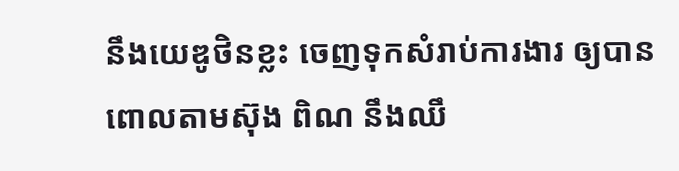នឹងយេឌូថិនខ្លះ ចេញទុកសំរាប់ការងារ ឲ្យបានពោលតាមស៊ុង ពិណ នឹងឈឹ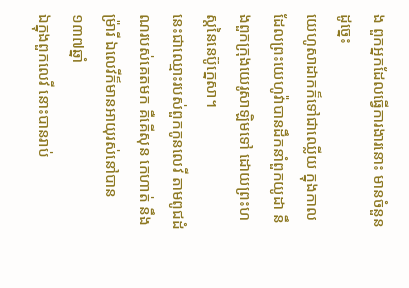ង ពួកអ្នកដែលធ្វើការងារនោះ មានចំនួនដូច្នេះ
យេហូសាដាកក៏ទៅជាឈ្លើយ ក្នុងកាលដែលព្រះយេហូវ៉ាបានដឹកនាំពួកយូដា នឹងពួកក្រុងយេរូសាឡិមទៅ ដោយព្រះហស្តនៃនេប៊ូក្នេសា។
នេះជាឈ្មោះរបស់ពួកកូនលេវី តាមពូជដំណរបស់គេតមក គឺគើសុន កេហាត់ នឹងម្រ៉ារី ឯលេវីក៏មានអាយុរស់នៅបាន១៣៧ឆ្នាំ
ឯក្នុងពួកលេវី នោះបានរាប់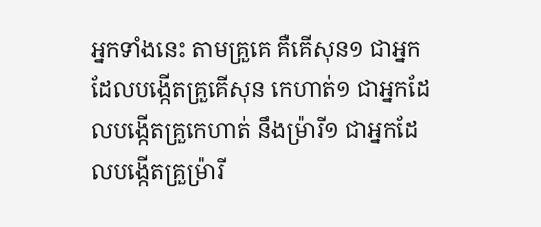អ្នកទាំងនេះ តាមគ្រួគេ គឺគើសុន១ ជាអ្នកដែលបង្កើតគ្រួគើសុន កេហាត់១ ជាអ្នកដែលបង្កើតគ្រួកេហាត់ នឹងម្រ៉ារី១ ជាអ្នកដែលបង្កើតគ្រួម្រ៉ារី